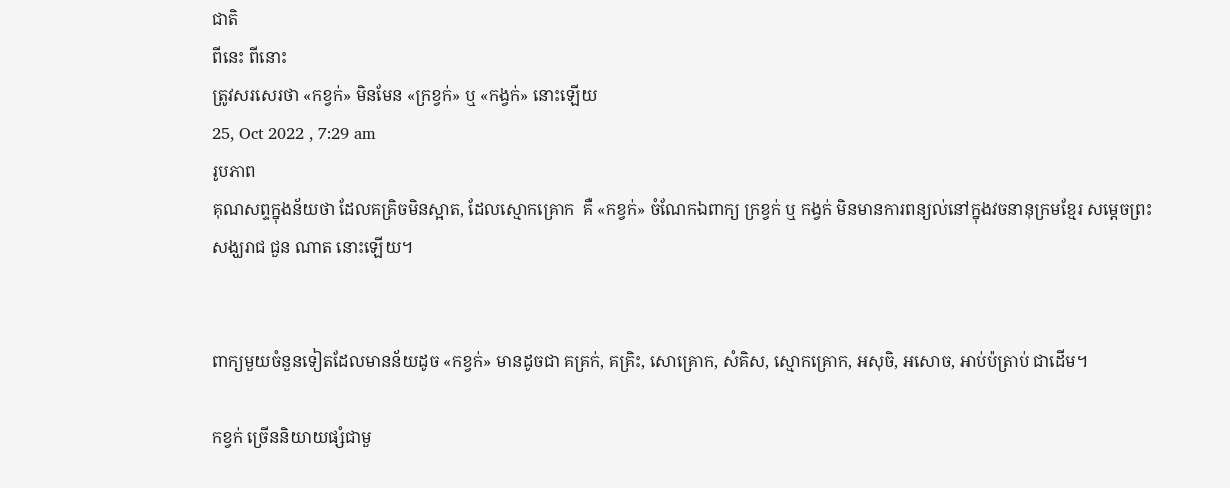ជាតិ
ពីនេះ ពីនោះ
ត្រូវសរសេរថា «កខ្វក់» មិនមែន «ក្រខ្វក់» ឬ «កង្វក់» នោះឡើយ
25, Oct 2022 , 7:29 am
រូបភាព
គុណសព្ទក្នុងន័យថា ដែលគគ្រិចមិនស្អាត, ដែលស្មោកគ្រោក  គឺ «កខ្វក់» ចំណែកឯពាក្យ ក្រខ្វក់ ឬ កង្វក់ មិនមានការពន្យល់នៅក្នុងវចនានុក្រមខ្មែរ សម្តេចព្រះសង្ឃរាជ ជួន ណាត នោះឡើយ។


ពាក្យមួយចំនួនទៀតដែលមានន័យដូច «កខ្វក់» មានដូចជា គគ្រក់, គគ្រិះ, សោគ្រោក, សំគិស, ស្មោកគ្រោក, អសុចិ, អសោច, អាប់ប៉ត្រាប់ ជាដើម។

កខ្វក់ ច្រើននិយាយផ្សំជាមួ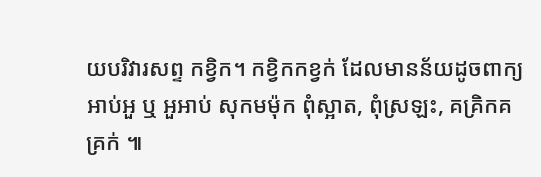យបរិវារសព្ទ កខ្វិក។ កខ្វិកកខ្វក់ ដែលមានន័យដូចពាក្យ អាប់អួ ឬ អួអាប់ សុកមម៉ុក ពុំស្អាត, ពុំស្រឡះ, គគ្រិកគគ្រក់ ៕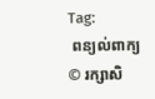Tag:
 ពន្យល់ពាក្យ
© រក្សាសិ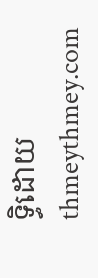ទ្ធិដោយ thmeythmey.com